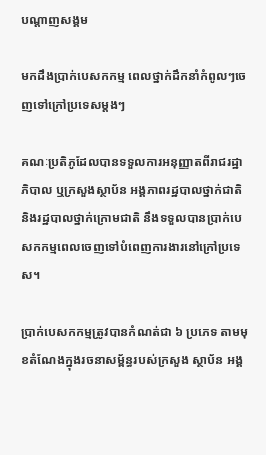បណ្តាញសង្គម

មកដឹងប្រាក់បេសកកម្ម ពេលថ្នាក់ដឹកនាំកំពូលៗចេញទៅក្រៅប្រទេសម្តងៗ

គណៈប្រតិភូដែលបានទទួលការអនុញ្ញាតពីរាជរដ្ឋាភិបាល ឬក្រសួងស្ថាប័ន អង្គភាពរដ្ឋបាលថ្នាក់ជាតិ និងរដ្ឋបាលថ្នាក់ក្រោមជាតិ នឹងទទួលបានប្រាក់បេសកកម្មពេលចេញទៅបំពេញការងារនៅក្រៅប្រទេស។

ប្រាក់បេសកកម្មត្រូវបានកំណត់ជា ៦ ប្រភេទ តាមមុខតំណែងក្នុងរចនាសម្ព័ន្ធរបស់ក្រសួង ស្ថាប័ន អង្គ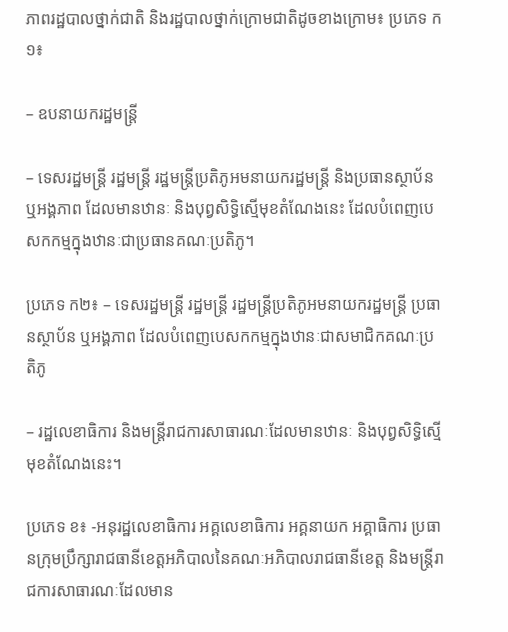ភាពរដ្ឋបាលថ្នាក់ជាតិ និងរដ្ឋបាលថ្នាក់ក្រោមជាតិដូចខាងក្រោម៖ ប្រភេទ ក១៖

– ឧបនាយករដ្ឋមន្រ្តី

– ទេសរដ្ឋមន្ត្រី រដ្ឋមន្ត្រី រដ្ឋមន្ត្រីប្រតិភូអមនាយករដ្ឋមន្ត្រី និងប្រធានស្ថាប័ន ឬអង្គភាព ដែលមានឋានៈ និងបុព្វសិទ្ធិស្មើមុខតំណែងនេះ ដែលបំពេញបេសកកម្មក្នុងឋានៈជាប្រធានគណៈប្រតិភូ។

ប្រភេទ ក២៖ – ទេសរដ្ឋមន្ត្រី រដ្ឋមន្ត្រី រដ្ឋមន្ត្រីប្រតិភូអមនាយករដ្ឋមន្ត្រី ប្រធានស្ថាប័ន ឬអង្គភាព ដែលបំពេញបេសកកម្មក្នុងឋានៈជាសមាជិកគណៈប្រតិភូ

– រដ្ឋលេខាធិការ និងមន្ត្រីរាជការសាធារណៈដែលមានឋានៈ និងបុព្វសិទ្ធិស្មើមុខតំណែងនេះ។

ប្រភេទ ខ៖ -អនុរដ្ឋលេខាធិការ អគ្គលេខាធិការ អគ្គនាយក អគ្គាធិការ ប្រធានក្រុមប្រឹក្សារាជធានីខេត្តអភិបាលនៃគណៈអភិបាលរាជធានីខេត្ត និងមន្ត្រីរាជការសាធារណៈដែលមាន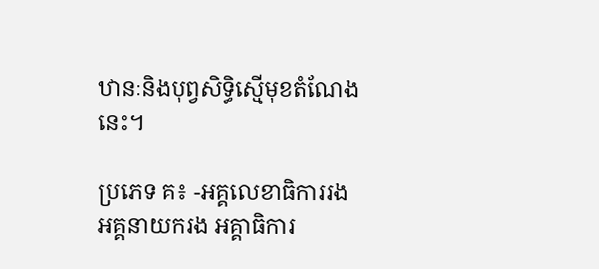ឋានៈនិងបុព្វសិទ្ធិស្មើមុខតំណែងនេះ។

ប្រភេទ គ៖ -អគ្គលេខាធិការរង អគ្គនាយករង អគ្គាធិការ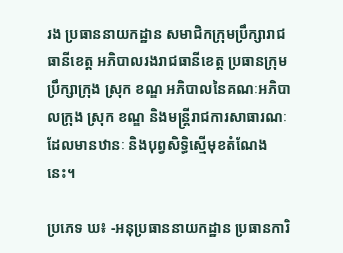រង ប្រធាននាយកដ្ឋាន សមាជិកក្រុមប្រឹក្សារាជធានីខេត្ត អភិបាលរងរាជធានីខេត្ត ប្រធានក្រុមប្រឹក្សាក្រុង ស្រុក ខណ្ឌ អភិបាលនៃគណៈអភិបាលក្រុង ស្រុក ខណ្ឌ និងមន្ត្រីរាជការសាធារណៈដែលមានឋានៈ និងបុព្វសិទ្ធិស្មើមុខតំណែងនេះ។

ប្រភេទ ឃ៖ -អនុប្រធាននាយកដ្ឋាន ប្រធានការិ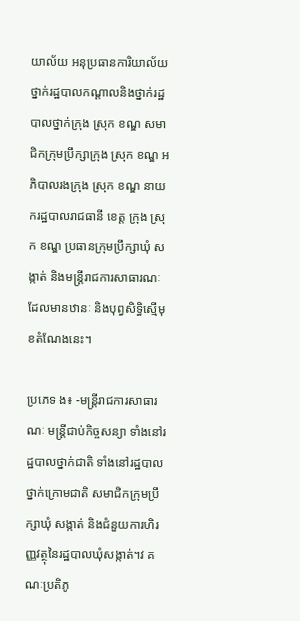យាល័យ អនុប្រធានការិយាល័យថ្នាក់រដ្ឋបាលកណ្តាលនិងថ្នាក់រដ្ឋបាលថ្នាក់ក្រុង ស្រុក ខណ្ឌ សមាជិកក្រុមប្រឹក្សាក្រុង ស្រុក ខណ្ឌ អភិបាលរងក្រុង ស្រុក ខណ្ឌ នាយករដ្ឋបាលរាជធានី ខេត្ត ក្រុង ស្រុក ខណ្ឌ ប្រធានក្រុមប្រឹក្សាឃុំ សង្កាត់ និងមន្ត្រីរាជការសាធារណៈដែលមានឋានៈ និងបុព្វសិទ្ធិស្មើមុខតំណែងនេះ។

ប្រភេទ ង៖ -មន្ត្រីរាជការសាធារណៈ មន្ត្រីជាប់កិច្ចសន្យា ទាំងនៅរដ្ឋបាលថ្នាក់ជាតិ ទាំងនៅរដ្ឋបាលថ្នាក់ក្រោមជាតិ សមាជិកក្រុមប្រឹក្សាឃុំ សង្កាត់ និងជំនួយការហិរញ្ញវត្ថុនៃរដ្ឋបាលឃុំសង្កាត់។វ គណៈប្រតិភូ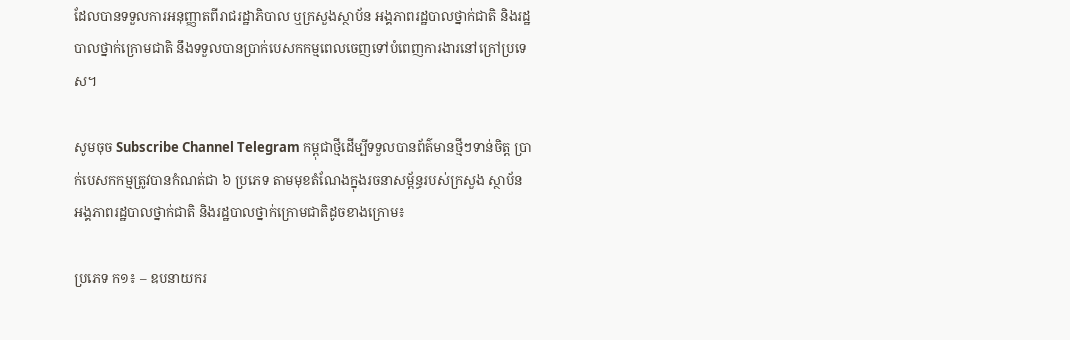ដែលបានទទួលការអនុញ្ញាតពីរាជរដ្ឋាភិបាល ឬក្រសួងស្ថាប័ន អង្គភាពរដ្ឋបាលថ្នាក់ជាតិ និងរដ្ឋបាលថ្នាក់ក្រោមជាតិ នឹងទទួលបានប្រាក់បេសកកម្មពេលចេញទៅបំពេញការងារនៅក្រៅប្រទេស។

សូមចុច Subscribe Channel Telegram កម្ពុជាថ្មីដើម្បីទទួលបានព័ត៌មានថ្មីៗទាន់ចិត្ត ប្រាក់បេសកកម្មត្រូវបានកំណត់ជា ៦ ប្រភេទ តាមមុខតំណែងក្នុងរចនាសម្ព័ន្ធរបស់ក្រសួង ស្ថាប័ន អង្គភាពរដ្ឋបាលថ្នាក់ជាតិ និងរដ្ឋបាលថ្នាក់ក្រោមជាតិដូចខាងក្រោម៖

ប្រភេទ ក១៖ – ឧបនាយករ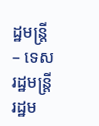ដ្ឋមន្រ្តី – ទេសរដ្ឋមន្ត្រី រដ្ឋម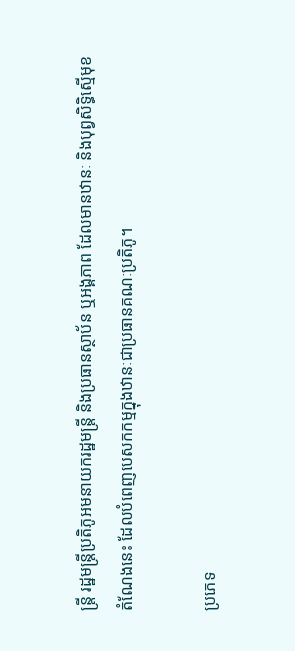ន្ត្រី រដ្ឋមន្ត្រីប្រតិភូអមនាយករដ្ឋមន្ត្រី និងប្រធានស្ថាប័ន ឬអង្គភាព ដែលមានឋានៈ និងបុព្វសិទ្ធិស្មើមុខតំណែងនេះ ដែលបំពេញបេសកកម្មក្នុងឋានៈជាប្រធានគណៈប្រតិភូ។

ប្រភេទ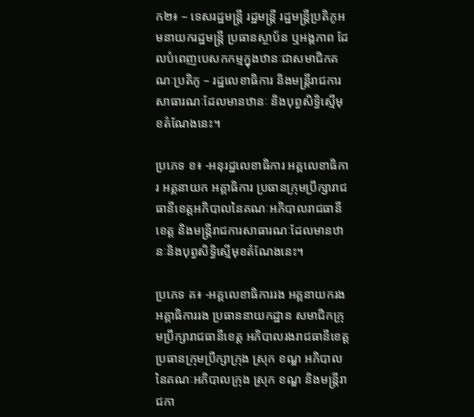ក២៖ – ទេសរដ្ឋមន្ត្រី រដ្ឋមន្ត្រី រដ្ឋមន្ត្រីប្រតិភូអមនាយករដ្ឋមន្ត្រី ប្រធានស្ថាប័ន ឬអង្គភាព ដែលបំពេញបេសកកម្មក្នុងឋានៈជាសមាជិកគណៈប្រតិភូ – រដ្ឋលេខាធិការ និងមន្ត្រីរាជការសាធារណៈដែលមានឋានៈ និងបុព្វសិទ្ធិស្មើមុខតំណែងនេះ។

ប្រភេទ ខ៖ -អនុរដ្ឋលេខាធិការ អគ្គលេខាធិការ អគ្គនាយក អគ្គាធិការ ប្រធានក្រុមប្រឹក្សារាជធានីខេត្តអភិបាលនៃគណៈអភិបាលរាជធានីខេត្ត និងមន្ត្រីរាជការសាធារណៈដែលមានឋានៈនិងបុព្វសិទ្ធិស្មើមុខតំណែងនេះ។

ប្រភេទ គ៖ -អគ្គលេខាធិការរង អគ្គនាយករង អគ្គាធិការរង ប្រធាននាយកដ្ឋាន សមាជិកក្រុមប្រឹក្សារាជធានីខេត្ត អភិបាលរងរាជធានីខេត្ត ប្រធានក្រុមប្រឹក្សាក្រុង ស្រុក ខណ្ឌ អភិបាលនៃគណៈអភិបាលក្រុង ស្រុក ខណ្ឌ និងមន្ត្រីរាជកា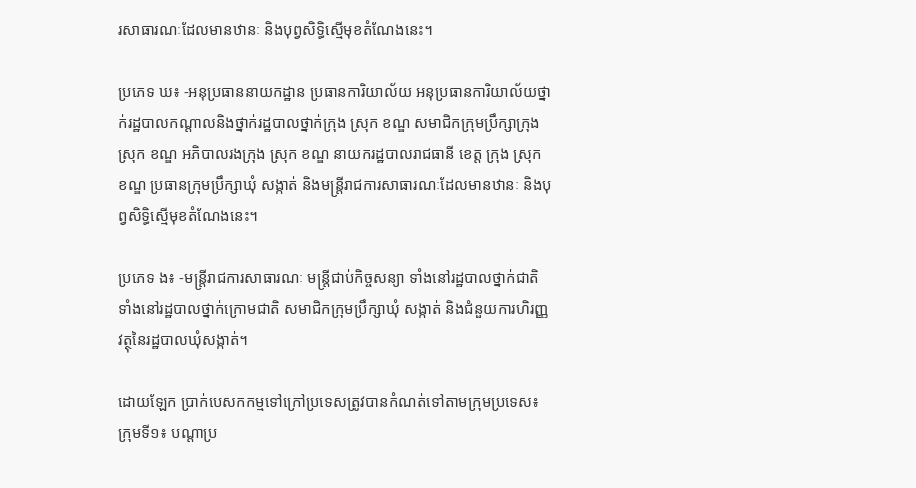រសាធារណៈដែលមានឋានៈ និងបុព្វសិទ្ធិស្មើមុខតំណែងនេះ។

ប្រភេទ ឃ៖ -អនុប្រធាននាយកដ្ឋាន ប្រធានការិយាល័យ អនុប្រធានការិយាល័យថ្នាក់រដ្ឋបាលកណ្តាលនិងថ្នាក់រដ្ឋបាលថ្នាក់ក្រុង ស្រុក ខណ្ឌ សមាជិកក្រុមប្រឹក្សាក្រុង ស្រុក ខណ្ឌ អភិបាលរងក្រុង ស្រុក ខណ្ឌ នាយករដ្ឋបាលរាជធានី ខេត្ត ក្រុង ស្រុក ខណ្ឌ ប្រធានក្រុមប្រឹក្សាឃុំ សង្កាត់ និងមន្ត្រីរាជការសាធារណៈដែលមានឋានៈ និងបុព្វសិទ្ធិស្មើមុខតំណែងនេះ។

ប្រភេទ ង៖ -មន្ត្រីរាជការសាធារណៈ មន្ត្រីជាប់កិច្ចសន្យា ទាំងនៅរដ្ឋបាលថ្នាក់ជាតិ ទាំងនៅរដ្ឋបាលថ្នាក់ក្រោមជាតិ សមាជិកក្រុមប្រឹក្សាឃុំ សង្កាត់ និងជំនួយការហិរញ្ញវត្ថុនៃរដ្ឋបាលឃុំសង្កាត់។

ដោយឡែក ប្រាក់បេសកកម្មទៅក្រៅប្រទេសត្រូវបានកំណត់ទៅតាមក្រុមប្រទេស៖ ក្រុមទី១៖ បណ្តាប្រ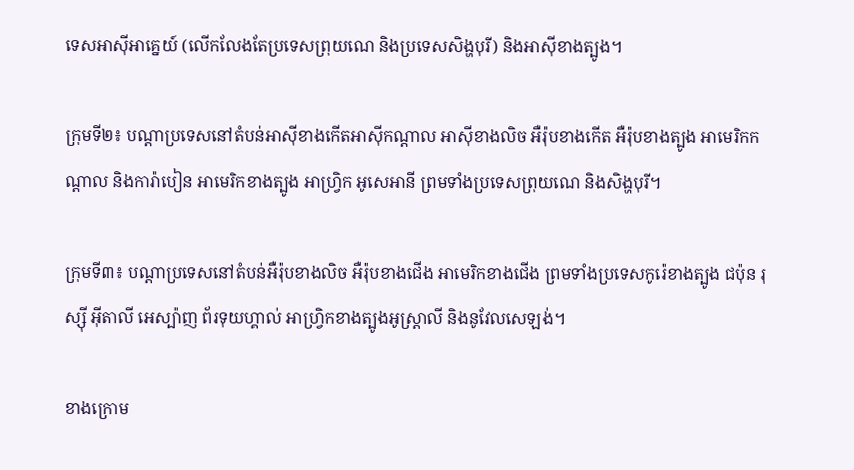ទេសអាស៊ីអាគ្នេយ៍ (លើកលែងតែប្រទេសព្រុយណេ និងប្រទេសសិង្ហបុរី) និងអាស៊ីខាងត្បូង។

ក្រុមទី២៖ បណ្តាប្រទេសនៅតំបន់អាស៊ីខាងកើតអាស៊ីកណ្តាល អាស៊ីខាងលិច អឺរ៉ុបខាងកើត អឺរ៉ុបខាងត្បូង អាមេរិកកណ្តាល និងការ៉ាបៀន អាមេរិកខាងត្បូង អាហ្វ្រិក អូសេអានី ព្រមទាំងប្រទេសព្រុយណេ និងសិង្ហបុរី។

ក្រុមទី៣៖ បណ្តាប្រទេសនៅតំបន់អឺរ៉ុបខាងលិច អឺរ៉ុបខាងជើង អាមេរិកខាងជើង ព្រមទាំងប្រទេសកូរ៉េខាងត្បូង ជប៉ុន រុស្ស៊ី អ៊ីតាលី អេស្ប៉ាញ ព័រទុយហ្គាល់ អាហ្វ្រិកខាងត្បូងអូស្ត្រាលី និងនូវែលសេឡង់។

ខាងក្រោម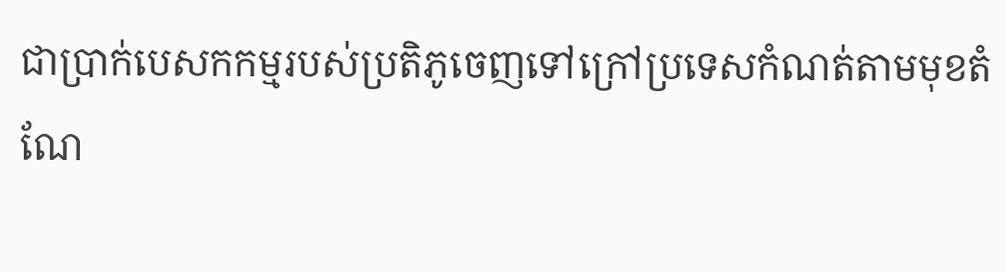ជាប្រាក់បេសកកម្មរបស់ប្រតិភូចេញទៅក្រៅប្រទេសកំណត់តាមមុខតំណែ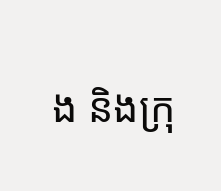ង និងក្រុ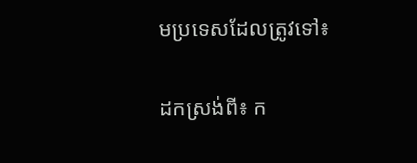មប្រទេសដែលត្រូវទៅ៖

ដកស្រង់ពី៖ ក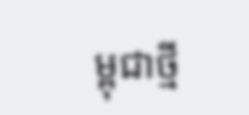ម្ពុជាថ្មី